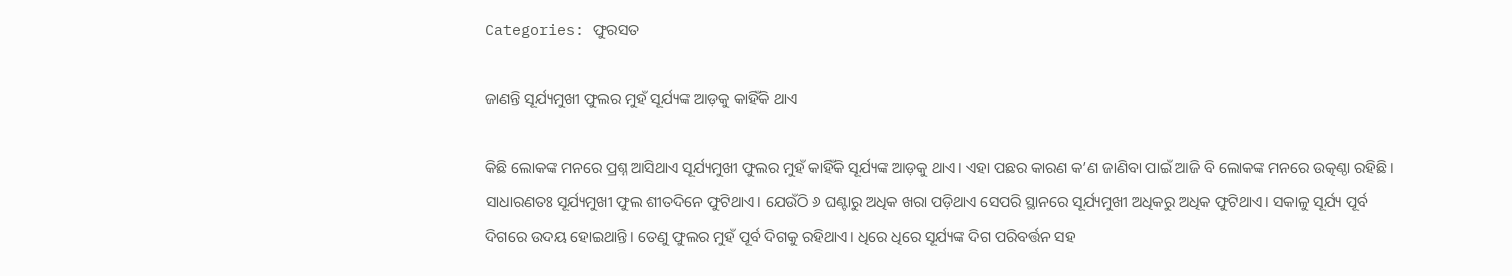Categories: ଫୁରସତ

ଜାଣନ୍ତି ସୂର୍ଯ୍ୟମୁଖୀ ଫୁଲର ମୁହଁ ସୂର୍ଯ୍ୟଙ୍କ ଆଡ଼କୁ କାହିଁକି ଥାଏ

କିଛି ଲୋକଙ୍କ ମନରେ ପ୍ରଶ୍ନ ଆସିଥାଏ ସୂର୍ଯ୍ୟମୁଖୀ ଫୁଲର ମୁହଁ କାହିଁକି ସୂର୍ଯ୍ୟଙ୍କ ଆଡ଼କୁ ଥାଏ। ଏହା ପଛର କାରଣ କ’ଣ ଜାଣିବା ପାଇଁ ଆଜି ବି ଲୋକଙ୍କ ମନରେ ଉତ୍କଣ୍ଠା ରହିଛି। ସାଧାରଣତଃ ସୂର୍ଯ୍ୟମୁଖୀ ଫୁଲ ଶୀତଦିନେ ଫୁଟିଥାଏ। ଯେଉଁଠି ୬ ଘଣ୍ଟାରୁ ଅଧିକ ଖରା ପଡ଼ିଥାଏ ସେପରି ସ୍ଥାନରେ ସୂର୍ଯ୍ୟମୁଖୀ ଅଧିକରୁ ଅଧିକ ଫୁଟିଥାଏ। ସକାଳୁ ସୂର୍ଯ୍ୟ ପୂର୍ବ ଦିଗରେ ଉଦୟ ହୋଇଥାନ୍ତି। ତେଣୁ ଫୁଲର ମୁହଁ ପୂର୍ବ ଦିଗକୁ ରହିଥାଏ। ଧିରେ ଧିରେ ସୂର୍ଯ୍ୟଙ୍କ ଦିଗ ପରିବର୍ତ୍ତନ ସହ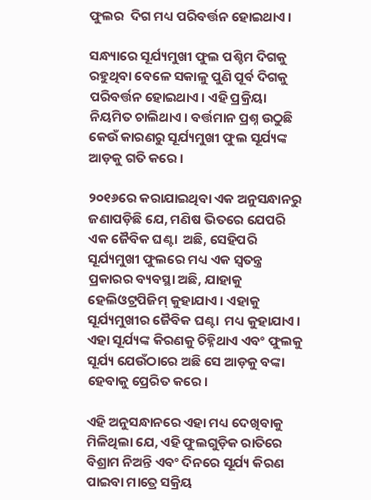ଫୁଲର  ଦିଗ ମଧ୍ୟ ପରିବର୍ତ୍ତନ ହୋଇଥାଏ।

ସନ୍ଧ୍ୟାରେ ସୂର୍ଯ୍ୟମୁଖୀ ଫୁଲ ପଶ୍ଚିମ ଦିଗକୁ ରହୁଥିବା ବେଳେ ସକାଳୁ ପୁଣି ପୂର୍ବ ଦିଗକୁ ପରିବର୍ତ୍ତନ ହୋଇଥାଏ। ଏହି ପ୍ରକ୍ରିୟା ନିୟମିତ ଚାଲିଥାଏ। ବର୍ତ୍ତମାନ ପ୍ରଶ୍ନ ଉଠୁଛି କେଉଁ କାରଣରୁ ସୂର୍ଯ୍ୟମୁଖୀ ଫୁଲ ସୂର୍ଯ୍ୟଙ୍କ ଆଡ଼କୁ ଗତି କରେ।

୨୦୧୬ରେ କରାଯାଇଥିବା ଏକ ଅନୁସନ୍ଧାନରୁ ଜଣାପଡ଼ିଛି ଯେ, ମଣିଷ ଭିତରେ ଯେପରି ଏକ ଜୈବିକ ଘଣ୍ଟା  ଅଛି, ସେହିପରି ସୂର୍ଯ୍ୟମୁଖୀ ଫୁଲରେ ମଧ୍ୟ ଏକ ସ୍ବତନ୍ତ୍ର ପ୍ରକାରର ବ୍ୟବସ୍ଥା ଅଛି, ଯାହାକୁ ହେଲିଓଟ୍ରପିଜିମ୍‌ କୁହାଯାଏ। ଏହାକୁ ସୂର୍ଯ୍ୟମୁଖୀର ଜୈବିକ ଘଣ୍ଟା  ମଧ୍ୟ କୁହାଯାଏ। ଏହା ସୂର୍ଯ୍ୟଙ୍କ କିରଣକୁ ଚିହ୍ନିଥାଏ ଏବଂ ଫୁଲକୁ ସୂର୍ଯ୍ୟ ଯେଉଁଠାରେ ଅଛି ସେ ଆଡ଼କୁ ବଙ୍କା ହେବାକୁ ପ୍ରେରିତ କରେ।

ଏହି ଅନୁସନ୍ଧାନରେ ଏହା ମଧ୍ୟ ଦେଖିବାକୁ ମିଳିଥିଲା ଯେ, ଏହି ଫୁଲଗୁଡ଼ିକ ରାତିରେ ବିଶ୍ରାମ ନିଅନ୍ତି ଏବଂ ଦିନରେ ସୂର୍ଯ୍ୟ କିରଣ ପାଇବା ମାତ୍ରେ ସକ୍ରିୟ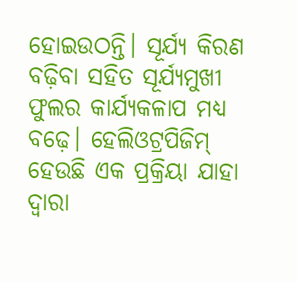ହୋଇଉଠନ୍ତି। ସୂର୍ଯ୍ୟ କିରଣ ବଢ଼ିବା ସହିତ ସୂର୍ଯ୍ୟମୁଖୀ ଫୁଲର କାର୍ଯ୍ୟକଳାପ ମଧ୍ୟ ବଢ଼େ। ହେଲିଓଟ୍ରପିଜିମ୍‌ ହେଉଛି ଏକ ପ୍ରକ୍ରିୟା ଯାହା ଦ୍ୱାରା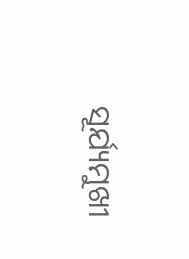ସୂର୍ଯ୍ୟମୁଖୀ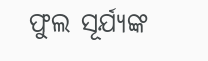ଫୁଲ ସୂର୍ଯ୍ୟଙ୍କ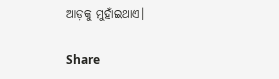ଆଡ଼କୁ ମୁହାଁଇଥାଏ।

Share